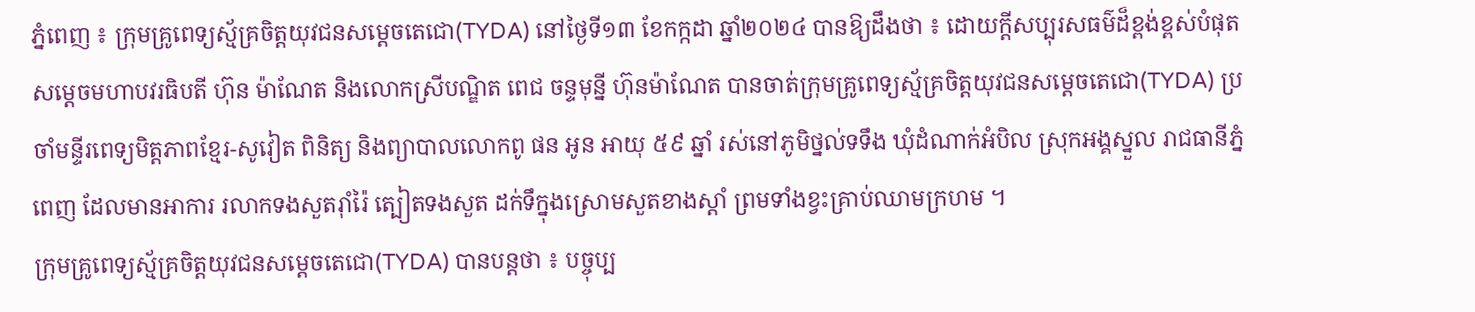ភ្នំពេញ ៖ ក្រុមគ្រូពេទ្យស្ម័គ្រចិត្តយុវជនសម្តេចតេជោ(TYDA) នៅថ្ងៃទី១៣ ខែកក្កដា ឆ្នាំ២០២៤ បានឱ្យដឹងថា ៖ ដោយក្តីសប្បុរសធម៌ដ៏ខ្ពង់ខ្ពស់បំផុត សម្តេចមហាបវរធិបតី ហ៊ុន ម៉ាណែត និងលោកស្រីបណ្ឌិត ពេជ ចន្ទមុន្នី ហ៊ុនម៉ាណែត បានចាត់ក្រុមគ្រូពេទ្យស្ម័គ្រចិត្តយុវជនសម្តេចតេជោ(TYDA) ប្រចាំមន្ទីរពេទ្យមិត្តភាពខ្មែរ-សូវៀត ពិនិត្យ និងព្យាបាលលោកពូ ផន អូន អាយុ ៥៩ ឆ្នាំ រស់នៅភូមិថ្នល់ទទឹង ឃុំដំណាក់អំបិល ស្រុកអង្គស្នួល រាជធានីភ្នំពេញ ដែលមានអាការ រលាកទងសួតរ៉ាំរ៉ៃ ត្បៀតទងសួត ដក់ទឹក្នុងស្រោមសួតខាងស្តាំ ព្រមទាំងខ្វះគ្រាប់ឈាមក្រហម ។
ក្រុមគ្រូពេទ្យស្ម័គ្រចិត្តយុវជនសម្តេចតេជោ(TYDA) បានបន្តថា ៖ បច្ចុប្ប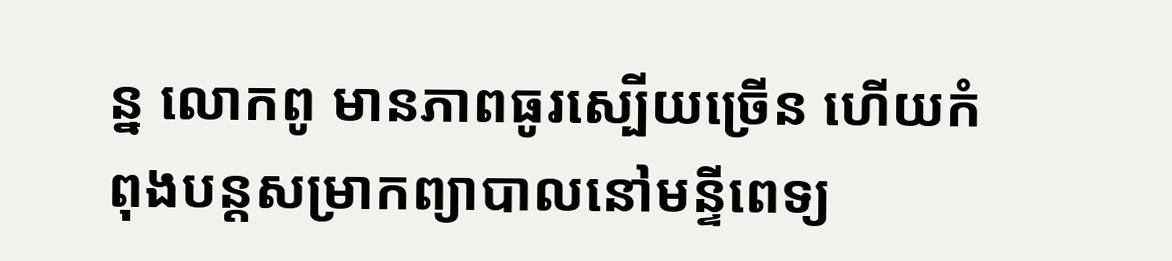ន្ន លោកពូ មានភាពធូរស្បើយច្រើន ហើយកំពុងបន្តសម្រាកព្យាបាលនៅមន្ទីពេទ្យ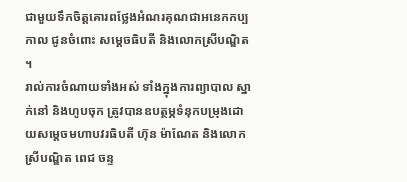ជាមួយទឹកចិត្តគោរពថ្លែងអំណរគុណជាអនេកកប្បកាល ជូនចំពោះ សម្តេចធិបតី និងលោកស្រីបណ្ឌិត ។
រាល់ការចំណាយទាំងអស់ ទាំងក្នុងការព្យាបាល ស្នាក់នៅ និងហូបចុក ត្រូវបានឧបត្ថម្ភទំនុកបម្រុងដោយសម្តេចមហាបវរធិបតី ហ៊ុន ម៉ាណែត និងលោកស្រីបណ្ឌិត ពេជ ចន្ទ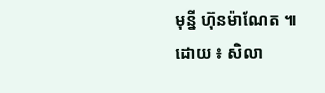មុន្នី ហ៊ុនម៉ាណែត ៕
ដោយ ៖ សិលា